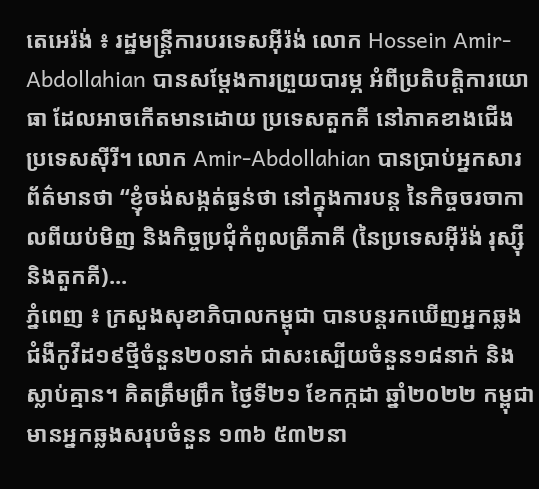តេអេរ៉ង់ ៖ រដ្ឋមន្ត្រីការបរទេសអ៊ីរ៉ង់ លោក Hossein Amir-Abdollahian បានសម្តែងការព្រួយបារម្ភ អំពីប្រតិបត្តិការយោធា ដែលអាចកើតមានដោយ ប្រទេសតួកគី នៅភាគខាងជើង ប្រទេសស៊ីរី។ លោក Amir-Abdollahian បានប្រាប់អ្នកសារព័ត៌មានថា “ខ្ញុំចង់សង្កត់ធ្ងន់ថា នៅក្នុងការបន្ត នៃកិច្ចចរចាកាលពីយប់មិញ និងកិច្ចប្រជុំកំពូលត្រីភាគី (នៃប្រទេសអ៊ីរ៉ង់ រុស្ស៊ី និងតួកគី)...
ភ្នំពេញ ៖ ក្រសួងសុខាភិបាលកម្ពុជា បានបន្តរកឃើញអ្នកឆ្លងជំងឺកូវីដ១៩ថ្មីចំនួន២០នាក់ ជាសះស្បើយចំនួន១៨នាក់ និងស្លាប់គ្មាន។ គិតត្រឹមព្រឹក ថ្ងៃទី២១ ខែកក្កដា ឆ្នាំ២០២២ កម្ពុជាមានអ្នកឆ្លងសរុបចំនួន ១៣៦ ៥៣២នា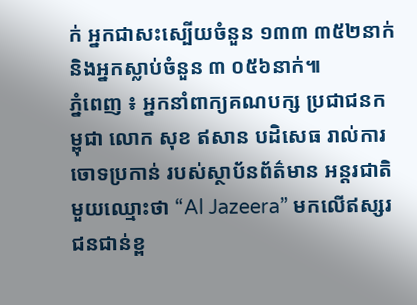ក់ អ្នកជាសះស្បើយចំនួន ១៣៣ ៣៥២នាក់ និងអ្នកស្លាប់ចំនួន ៣ ០៥៦នាក់៕
ភ្នំពេញ ៖ អ្នកនាំពាក្យគណបក្ស ប្រជាជនកម្ពុជា លោក សុខ ឥសាន បដិសេធ រាល់ការចោទប្រកាន់ របស់ស្ថាប័នព័ត៌មាន អន្តរជាតិមួយឈ្មោះថា “Al Jazeera” មកលើឥស្សរជនជាន់ខ្ព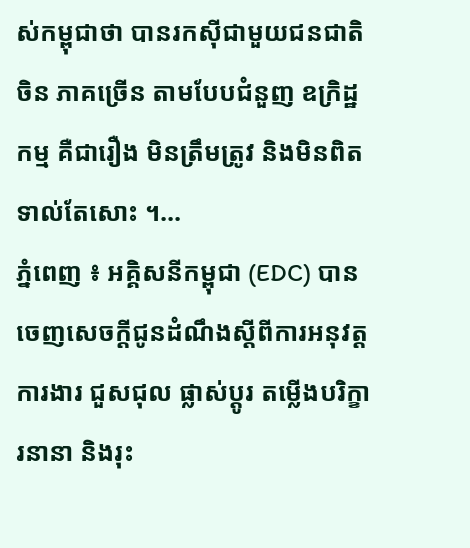ស់កម្ពុជាថា បានរកស៊ីជាមួយជនជាតិចិន ភាគច្រើន តាមបែបជំនួញ ឧក្រិដ្ឋកម្ម គឺជារឿង មិនត្រឹមត្រូវ និងមិនពិតទាល់តែសោះ ។...
ភ្នំពេញ ៖ អគ្គិសនីកម្ពុជា (EDC) បានចេញសេចក្តីជូនដំណឹងស្តីពីការអនុវត្តការងារ ជួសជុល ផ្លាស់ប្តូរ តម្លើងបរិក្ខារនានា និងរុះ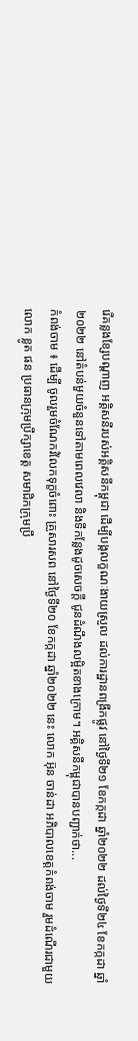រើគន្លងខ្សែបណ្តាញ អគ្គិសនីរបស់អគ្គិសនីកម្ពុជា ដើម្បីបង្កលក្ខណៈងាយស្រួល ដល់ការដ្ឋានពង្រីកផ្លូវ នៅថ្ងៃទី២១ ខែកក្កដា ឆ្នាំ២០២២ ដល់ថ្ងៃទី២៤ ខែកក្កដា ឆ្នាំ២០២២ នៅតំបន់មួយចំនួនទៅតាមពេលវេលា និងទីកន្លែងដូចសេចក្តី ជូនដំណឹងលម្អិតខាងក្រោម។ អគ្គិសនីកម្ពុជាបានបញ្ជាក់ថា...
កំពង់ចាម ៖ ដើម្បី ចូលរួមចំណែករំលែកទុក្ខចំពោះ គ្រួសារសព នៅថ្ងៃទី២០ ខែកក្កដា ឆ្នាំ២០២២ នេះ លោក អ៊ុន ចាន់ដា អភិបាលខេត្តកំពង់ចាម រួមដំណើរជាមួយ លោក ខ្លូត ផន ប្រធានក្រុមប្រឹក្សាខេត្ត សមាជិកក្រុមប្រឹ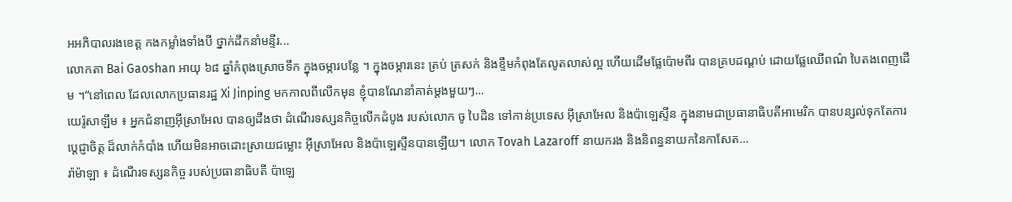អអភិបាលរងខេត្ត កងកម្លាំងទាំងបី ថ្នាក់ដឹកនាំមន្ទីរ...
លោកតា Bai Gaoshan អាយុ ៦៨ ឆ្នាំកំពុងស្រោចទឹក ក្នុងចម្ការបន្លែ ។ ក្នុងចម្ការនេះ ត្រប់ ត្រសក់ និងខ្ទឹមកំពុងតែលូតលាស់ល្អ ហើយដើមផ្លែប៉ោមពីរ បានគ្របដណ្តប់ ដោយផ្លែឈើពណ៌ បៃតងពេញដើម ។“នៅពេល ដែលលោកប្រធានរដ្ឋ Xi Jinping មកកាលពីលើកមុន ខ្ញុំបានណែនាំគាត់ម្តងមួយៗ...
យេរ៉ូសាឡឹម ៖ អ្នកជំនាញអ៊ីស្រាអែល បានឲ្យដឹងថា ដំណើរទស្សនកិច្ចលើកដំបូង របស់លោក ចូ បៃដិន ទៅកាន់ប្រទេស អ៊ីស្រាអែល និងប៉ាឡេស្ទីន ក្នុងនាមជាប្រធានាធិបតីអាមេរិក បានបន្សល់ទុកតែការប្តេជ្ញាចិត្ត ដ៏លាក់កំបាំង ហើយមិនអាចដោះស្រាយជម្លោះ អ៊ីស្រាអែល និងប៉ាឡេស្ទីនបានឡើយ។ លោក Tovah Lazaroff នាយករង និងនិពន្ធនាយកនៃកាសែត...
រ៉ាម៉ាឡា ៖ ដំណើរទស្សនកិច្ច របស់ប្រធានាធិបតី ប៉ាឡេ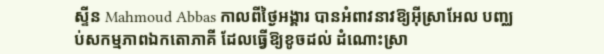ស្ទីន Mahmoud Abbas កាលពីថ្ងៃអង្គារ បានអំពាវនាវឱ្យអ៊ីស្រាអែល បញ្ឈប់សកម្មភាពឯកតោភាគី ដែលធ្វើឱ្យខូចដល់ ដំណោះស្រា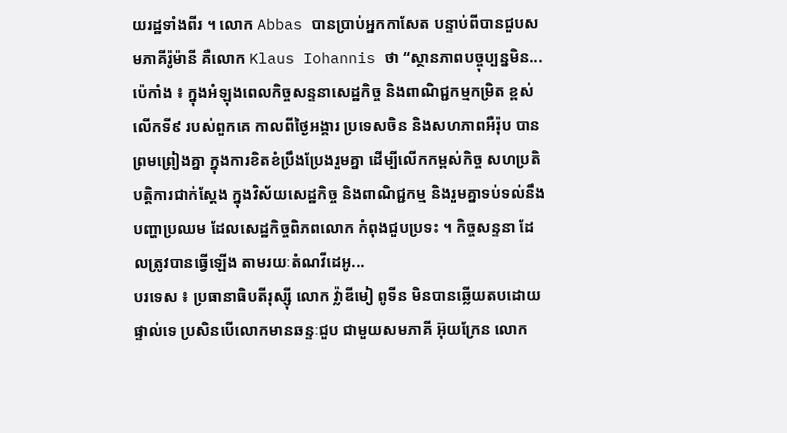យរដ្ឋទាំងពីរ ។ លោក Abbas បានប្រាប់អ្នកកាសែត បន្ទាប់ពីបានជួបសមភាគីរ៉ូម៉ានី គឺលោក Klaus Iohannis ថា “ស្ថានភាពបច្ចុប្បន្នមិន...
ប៉េកាំង ៖ ក្នុងអំឡុងពេលកិច្ចសន្ទនាសេដ្ឋកិច្ច និងពាណិជ្ជកម្មកម្រិត ខ្ពស់លើកទី៩ របស់ពួកគេ កាលពីថ្ងៃអង្គារ ប្រទេសចិន និងសហភាពអឺរ៉ុប បានព្រមព្រៀងគ្នា ក្នុងការខិតខំប្រឹងប្រែងរួមគ្នា ដើម្បីលើកកម្ពស់កិច្ច សហប្រតិបត្តិការជាក់ស្តែង ក្នុងវិស័យសេដ្ឋកិច្ច និងពាណិជ្ជកម្ម និងរួមគ្នាទប់ទល់នឹងបញ្ហាប្រឈម ដែលសេដ្ឋកិច្ចពិភពលោក កំពុងជួបប្រទះ ។ កិច្ចសន្ទនា ដែលត្រូវបានធ្វើឡើង តាមរយៈតំណវីដេអូ...
បរទេស ៖ ប្រធានាធិបតីរុស្ស៊ី លោក វ្ល៉ាឌីមៀ ពូទីន មិនបានឆ្លើយតបដោយផ្ទាល់ទេ ប្រសិនបើលោកមានឆន្ទៈជួប ជាមួយសមភាគី អ៊ុយក្រែន លោក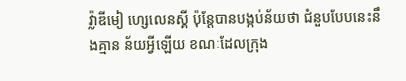វ្ល៉ាឌីមៀ ហ្សេលេនស្គី ប៉ុន្តែបានបង្កប់ន័យថា ជំនួបបែបនេះនឹងគ្មាន ន័យអ្វីឡើយ ខណៈដែលក្រុង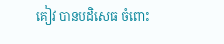គៀវ បានបដិសេធ ចំពោះ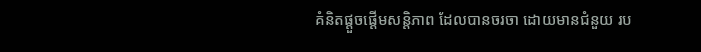គំនិតផ្តួចផ្តើមសន្តិភាព ដែលបានចរចា ដោយមានជំនួយ រប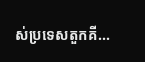ស់ប្រទេសតួកគី...